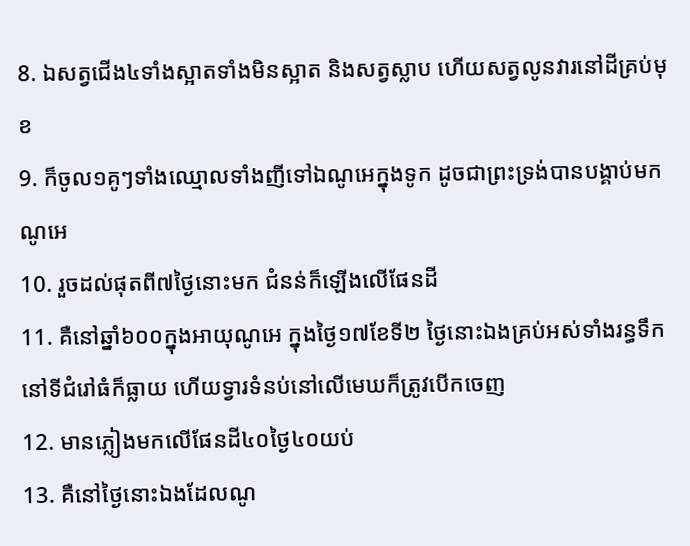8. ឯសត្វជើង៤ទាំងស្អាតទាំងមិនស្អាត និងសត្វស្លាប ហើយសត្វលូនវារនៅដីគ្រប់មុខ
9. ក៏ចូល១គូៗទាំងឈ្មោលទាំងញីទៅឯណូអេក្នុងទូក ដូចជាព្រះទ្រង់បានបង្គាប់មកណូអេ
10. រួចដល់ផុតពី៧ថ្ងៃនោះមក ជំនន់ក៏ឡើងលើផែនដី
11. គឺនៅឆ្នាំ៦០០ក្នុងអាយុណូអេ ក្នុងថ្ងៃ១៧ខែទី២ ថ្ងៃនោះឯងគ្រប់អស់ទាំងរន្ធទឹកនៅទីជំរៅធំក៏ធ្លាយ ហើយទ្វារទំនប់នៅលើមេឃក៏ត្រូវបើកចេញ
12. មានភ្លៀងមកលើផែនដី៤០ថ្ងៃ៤០យប់
13. គឺនៅថ្ងៃនោះឯងដែលណូ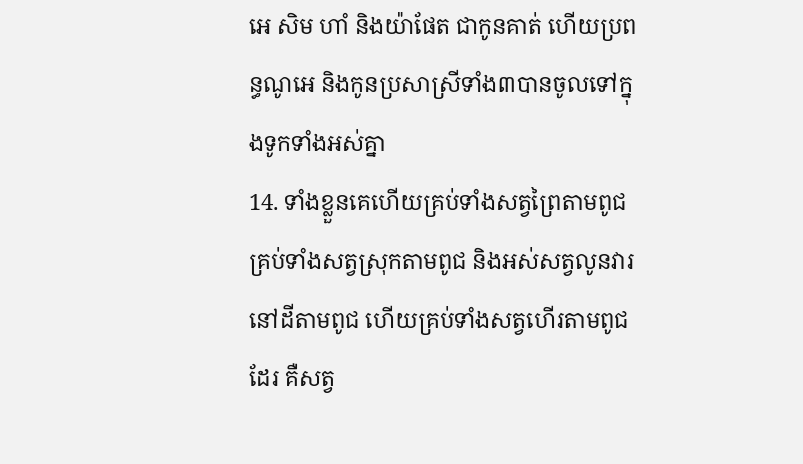អេ សិម ហាំ និងយ៉ាផែត ជាកូនគាត់ ហើយប្រពន្ធណូអេ និងកូនប្រសាស្រីទាំង៣បានចូលទៅក្នុងទូកទាំងអស់គ្នា
14. ទាំងខ្លួនគេហើយគ្រប់ទាំងសត្វព្រៃតាមពូជ គ្រប់ទាំងសត្វស្រុកតាមពូជ និងអស់សត្វលូនវារនៅដីតាមពូជ ហើយគ្រប់ទាំងសត្វហើរតាមពូជដែរ គឺសត្វ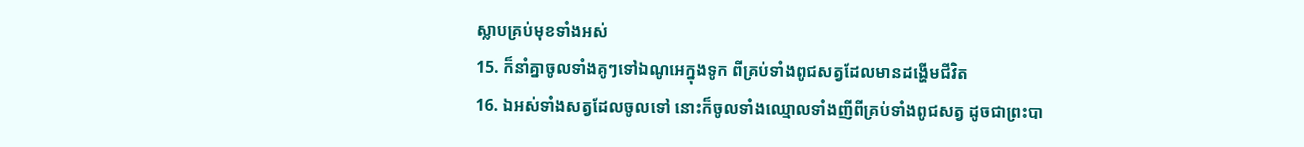ស្លាបគ្រប់មុខទាំងអស់
15. ក៏នាំគ្នាចូលទាំងគូៗទៅឯណូអេក្នុងទូក ពីគ្រប់ទាំងពូជសត្វដែលមានដង្ហើមជីវិត
16. ឯអស់ទាំងសត្វដែលចូលទៅ នោះក៏ចូលទាំងឈ្មោលទាំងញីពីគ្រប់ទាំងពូជសត្វ ដូចជាព្រះបា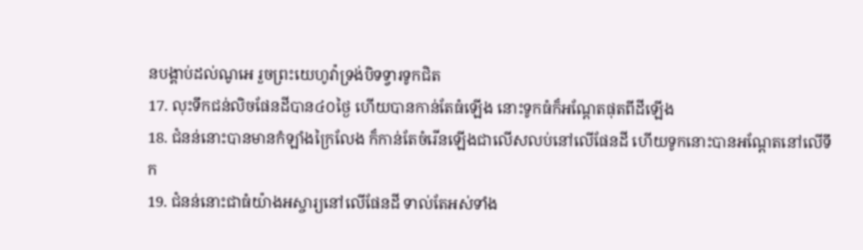នបង្គាប់ដល់ណូអេ រួចព្រះយេហូវ៉ាទ្រង់បិទទ្វារទូកជិត
17. លុះទឹកជន់លិចផែនដីបាន៤០ថ្ងៃ ហើយបានកាន់តែធំឡើង នោះទូកធំក៏អណ្តែតផុតពីដីឡើង
18. ជំនន់នោះបានមានកំឡាំងក្រៃលែង ក៏កាន់តែចំរើនឡើងជាលើសលប់នៅលើផែនដី ហើយទូកនោះបានអណ្តែតនៅលើទឹក
19. ជំនន់នោះជាធំយ៉ាងអស្ចារ្យនៅលើផែនដី ទាល់តែអស់ទាំង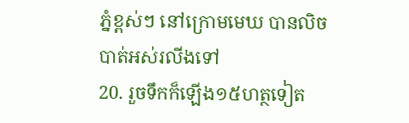ភ្នំខ្ពស់ៗ នៅក្រោមមេឃ បានលិចបាត់អស់រលីងទៅ
20. រួចទឹកក៏ឡើង១៥ហត្ថទៀត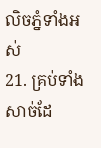លិចភ្នំទាំងអស់
21. គ្រប់ទាំងសាច់ដែ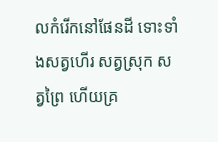លកំរើកនៅផែនដី ទោះទាំងសត្វហើរ សត្វស្រុក សត្វព្រៃ ហើយគ្រ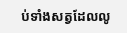ប់ទាំងសត្វដែលលូ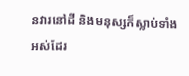នវារនៅដី និងមនុស្សក៏ស្លាប់ទាំងអស់ដែរ